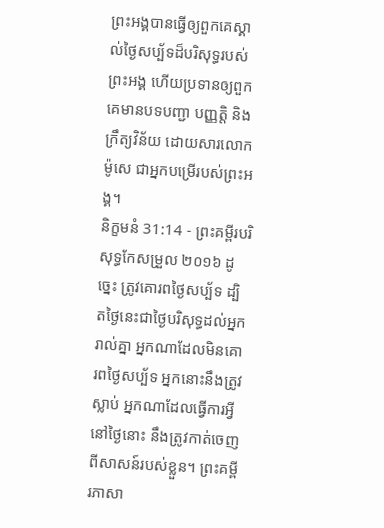ព្រះអង្គបានធ្វើឲ្យពួកគេស្គាល់ថ្ងៃសប្ប័ទដ៏បរិសុទ្ធរបស់ព្រះអង្គ ហើយប្រទានឲ្យពួកគេមានបទបញ្ជា បញ្ញត្តិ និងក្រឹត្យវិន័យ ដោយសារលោកម៉ូសេ ជាអ្នកបម្រើរបស់ព្រះអង្គ។
និក្ខមនំ 31:14 - ព្រះគម្ពីរបរិសុទ្ធកែសម្រួល ២០១៦ ដូច្នេះ ត្រូវគោរពថ្ងៃសប្ប័ទ ដ្បិតថ្ងៃនេះជាថ្ងៃបរិសុទ្ធដល់អ្នករាល់គ្នា អ្នកណាដែលមិនគោរពថ្ងៃសប្ប័ទ អ្នកនោះនឹងត្រូវស្លាប់ អ្នកណាដែលធ្វើការអ្វីនៅថ្ងៃនោះ នឹងត្រូវកាត់ចេញពីសាសន៍របស់ខ្លួន។ ព្រះគម្ពីរភាសា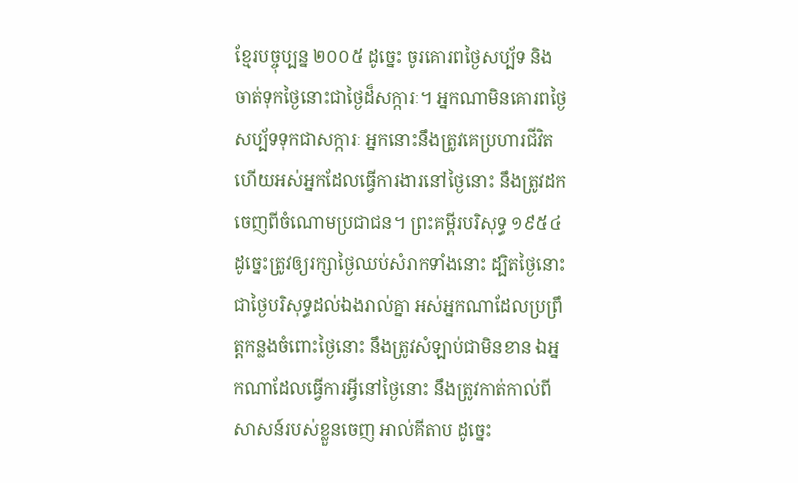ខ្មែរបច្ចុប្បន្ន ២០០៥ ដូច្នេះ ចូរគោរពថ្ងៃសប្ប័ទ និងចាត់ទុកថ្ងៃនោះជាថ្ងៃដ៏សក្ការៈ។ អ្នកណាមិនគោរពថ្ងៃសប្ប័ទទុកជាសក្ការៈ អ្នកនោះនឹងត្រូវគេប្រហារជីវិត ហើយអស់អ្នកដែលធ្វើការងារនៅថ្ងៃនោះ នឹងត្រូវដកចេញពីចំណោមប្រជាជន។ ព្រះគម្ពីរបរិសុទ្ធ ១៩៥៤ ដូច្នេះត្រូវឲ្យរក្សាថ្ងៃឈប់សំរាកទាំងនោះ ដ្បិតថ្ងៃនោះជាថ្ងៃបរិសុទ្ធដល់ឯងរាល់គ្នា អស់អ្នកណាដែលប្រព្រឹត្តកន្លងចំពោះថ្ងៃនោះ នឹងត្រូវសំឡាប់ជាមិនខាន ឯអ្នកណាដែលធ្វើការអ្វីនៅថ្ងៃនោះ នឹងត្រូវកាត់កាល់ពីសាសន៍របស់ខ្លួនចេញ អាល់គីតាប ដូច្នេះ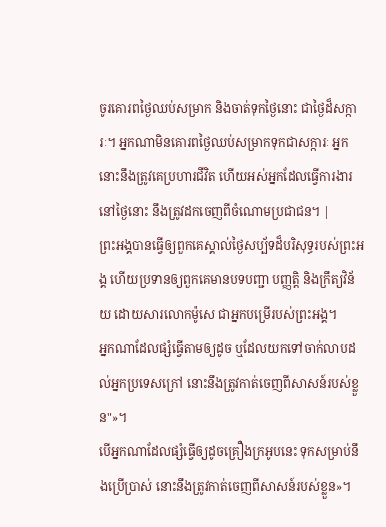ចូរគោរពថ្ងៃឈប់សម្រាក និងចាត់ទុកថ្ងៃនោះ ជាថ្ងៃដ៏សក្ការៈ។ អ្នកណាមិនគោរពថ្ងៃឈប់សម្រាកទុកជាសក្ការៈ អ្នកនោះនឹងត្រូវគេប្រហារជីវិត ហើយអស់អ្នកដែលធ្វើការងារនៅថ្ងៃនោះ នឹងត្រូវដកចេញពីចំណោមប្រជាជន។ |
ព្រះអង្គបានធ្វើឲ្យពួកគេស្គាល់ថ្ងៃសប្ប័ទដ៏បរិសុទ្ធរបស់ព្រះអង្គ ហើយប្រទានឲ្យពួកគេមានបទបញ្ជា បញ្ញត្តិ និងក្រឹត្យវិន័យ ដោយសារលោកម៉ូសេ ជាអ្នកបម្រើរបស់ព្រះអង្គ។
អ្នកណាដែលផ្សំធ្វើតាមឲ្យដូច ឬដែលយកទៅចាក់លាបដល់អ្នកប្រទេសក្រៅ នោះនឹងត្រូវកាត់ចេញពីសាសន៍របស់ខ្លួន"»។
បើអ្នកណាដែលផ្សំធ្វើឲ្យដូចគ្រឿងក្រអូបនេះ ទុកសម្រាប់នឹងប្រើប្រាស់ នោះនឹងត្រូវកាត់ចេញពីសាសន៍របស់ខ្លួន»។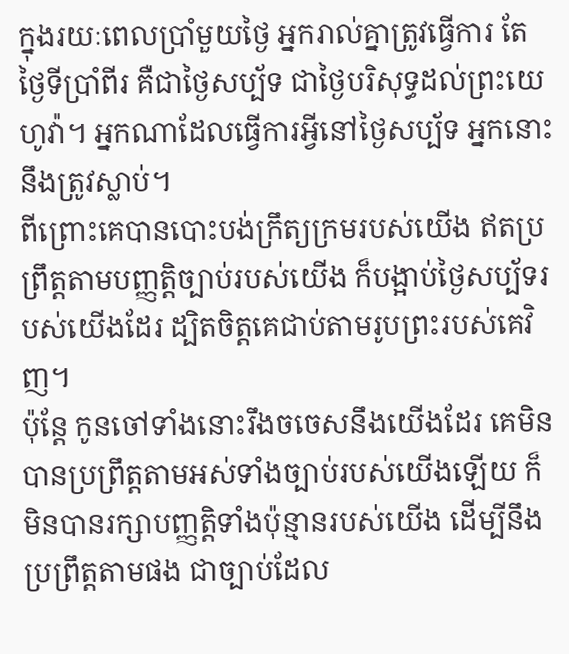ក្នុងរយៈពេលប្រាំមួយថ្ងៃ អ្នករាល់គ្នាត្រូវធ្វើការ តែថ្ងៃទីប្រាំពីរ គឺជាថ្ងៃសប្ប័ទ ជាថ្ងៃបរិសុទ្ធដល់ព្រះយេហូវ៉ា។ អ្នកណាដែលធ្វើការអ្វីនៅថ្ងៃសប្ប័ទ អ្នកនោះនឹងត្រូវស្លាប់។
ពីព្រោះគេបានបោះបង់ក្រឹត្យក្រមរបស់យើង ឥតប្រព្រឹត្តតាមបញ្ញត្តិច្បាប់របស់យើង ក៏បង្អាប់ថ្ងៃសប្ប័ទរបស់យើងដែរ ដ្បិតចិត្តគេជាប់តាមរូបព្រះរបស់គេវិញ។
ប៉ុន្តែ កូនចៅទាំងនោះរឹងចចេសនឹងយើងដែរ គេមិនបានប្រព្រឹត្តតាមអស់ទាំងច្បាប់របស់យើងឡើយ ក៏មិនបានរក្សាបញ្ញត្តិទាំងប៉ុន្មានរបស់យើង ដើម្បីនឹងប្រព្រឹត្តតាមផង ជាច្បាប់ដែល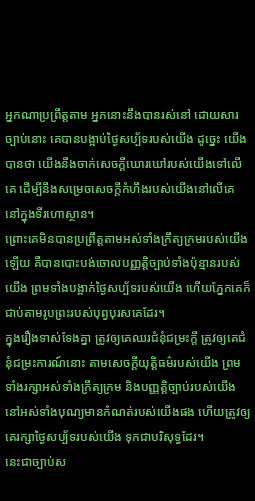អ្នកណាប្រព្រឹត្តតាម អ្នកនោះនឹងបានរស់នៅ ដោយសារច្បាប់នោះ គេបានបង្អាប់ថ្ងៃសប្ប័ទរបស់យើង ដូច្នេះ យើងបានថា យើងនឹងចាក់សេចក្ដីឃោរឃៅរបស់យើងទៅលើគេ ដើម្បីនឹងសម្រេចសេចក្ដីកំហឹងរបស់យើងនៅលើគេ នៅក្នុងទីរហោស្ថាន។
ព្រោះគេមិនបានប្រព្រឹត្តតាមអស់ទាំងក្រឹត្យក្រមរបស់យើងឡើយ គឺបានបោះបង់ចោលបញ្ញត្តិច្បាប់ទាំងប៉ុន្មានរបស់យើង ព្រមទាំងបង្អាក់ថ្ងៃសប្ប័ទរបស់យើង ហើយភ្នែកគេក៏ជាប់តាមរូបព្រះរបស់បុព្វបុរសគេដែរ។
ក្នុងរឿងទាស់ទែងគ្នា ត្រូវឲ្យគេឈរជំនុំជម្រះក្ដី ត្រូវឲ្យគេជំនុំជម្រះការណ៍នោះ តាមសេចក្ដីយុត្តិធម៌របស់យើង ព្រមទាំងរក្សាអស់ទាំងក្រឹត្យក្រម និងបញ្ញត្តិច្បាប់របស់យើង នៅអស់ទាំងបុណ្យមានកំណត់របស់យើងផង ហើយត្រូវឲ្យគេរក្សាថ្ងៃសប្ប័ទរបស់យើង ទុកជាបរិសុទ្ធដែរ។
នេះជាច្បាប់ស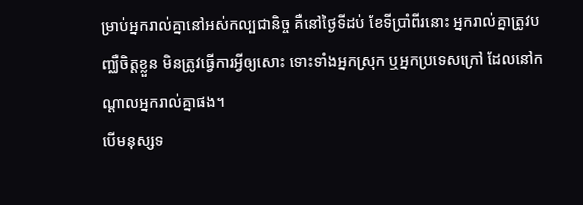ម្រាប់អ្នករាល់គ្នានៅអស់កល្បជានិច្ច គឺនៅថ្ងៃទីដប់ ខែទីប្រាំពីរនោះ អ្នករាល់គ្នាត្រូវបញ្ឈឺចិត្តខ្លួន មិនត្រូវធ្វើការអ្វីឲ្យសោះ ទោះទាំងអ្នកស្រុក ឬអ្នកប្រទេសក្រៅ ដែលនៅកណ្ដាលអ្នករាល់គ្នាផង។
បើមនុស្សទ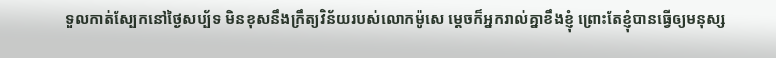ទួលកាត់ស្បែកនៅថ្ងៃសប្ប័ទ មិនខុសនឹងក្រឹត្យវិន័យរបស់លោកម៉ូសេ ម្ដេចក៏អ្នករាល់គ្នាខឹងខ្ញុំ ព្រោះតែខ្ញុំបានធ្វើឲ្យមនុស្ស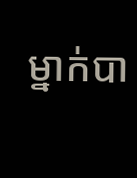ម្នាក់បា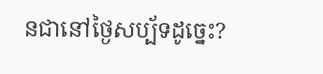នជានៅថ្ងៃសប្ប័ទដូច្នេះ?